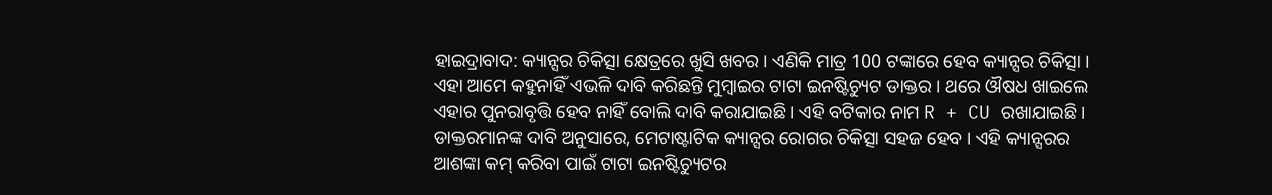ହାଇଦ୍ରାବାଦ: କ୍ୟାନ୍ସର ଚିକିତ୍ସା କ୍ଷେତ୍ରରେ ଖୁସି ଖବର । ଏଣିକି ମାତ୍ର 100 ଟଙ୍କାରେ ହେବ କ୍ୟାନ୍ସର ଚିକିତ୍ସା । ଏହା ଆମେ କହୁନାହିଁ ଏଭଳି ଦାବି କରିଛନ୍ତି ମୁମ୍ବାଇର ଟାଟା ଇନଷ୍ଟିଚ୍ୟୁଟ ଡାକ୍ତର । ଥରେ ଔଷଧ ଖାଇଲେ ଏହାର ପୁନରାବୃତ୍ତି ହେବ ନାହିଁ ବୋଲି ଦାବି କରାଯାଇଛି । ଏହି ବଟିକାର ନାମ R + CU ରଖାଯାଇଛି ।
ଡାକ୍ତରମାନଙ୍କ ଦାବି ଅନୁସାରେ, ମେଟାଷ୍ଟାଟିକ କ୍ୟାନ୍ସର ରୋଗର ଚିକିତ୍ସା ସହଜ ହେବ । ଏହି କ୍ୟାନ୍ସରର ଆଶଙ୍କା କମ୍ କରିବା ପାଇଁ ଟାଟା ଇନଷ୍ଟିଚ୍ୟୁଟର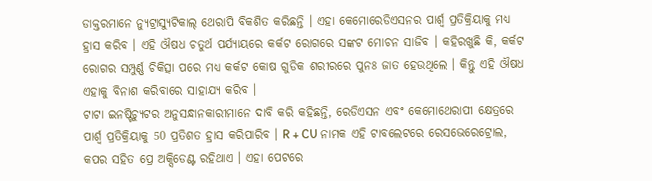ଡାକ୍ତରମାନେ ନ୍ୟୁଟ୍ରାସ୍ୟୁଟିକାଲ୍ ଥେରାପି ବିକଶିତ କରିଛନ୍ତି । ଏହା କେମୋରେଡିଏସନର ପାର୍ଶ୍ବ ପ୍ରତିକ୍ରିୟାକୁ ମଧ୍ୟ ହ୍ରାସ କରିବ । ଏହି ଔଷଧ ଚତୁର୍ଥ ପର୍ଯ୍ୟାୟରେ କର୍କଟ ରୋଗରେ ସଙ୍କଟ ମୋଚନ ସାଜିବ । କହିରଖୁଛି କି, କର୍କଟ ରୋଗର ସମ୍ପୁର୍ଣ୍ଣ ଚିକିତ୍ସା ପରେ ମଧ୍ୟ କର୍କଟ କୋଷ ଗୁଡିକ ଶରୀରରେ ପୁନଃ ଜାତ ହେଉଥିଲେ । କିନ୍ତୁ ଏହି ଔଷଧ ଏହାକୁ ବିନାଶ କରିବାରେ ସାହାଯ୍ୟ କରିବ ।
ଟାଟା ଇନଷ୍ଟିଚ୍ୟୁଟର ଅନୁସନ୍ଧାନକାରୀମାନେ ଦାବି କରି କହିଛନ୍ତି, ରେଡିଏସନ ଏବଂ କେମୋଥେରାପୀ କ୍ଷେତ୍ରରେ ପାର୍ଶ୍ବ ପ୍ରତିକ୍ରିୟାକୁ 50 ପ୍ରତିଶତ ହ୍ରାସ କରିପାରିବ । R + CU ନାମକ ଏହି ଟାବଲେଟରେ ରେସଭେରେଟ୍ରୋଲ, କପର ସହିତ ପ୍ରେ ଅକ୍ସିଡେଣ୍ଟ ରହିଥାଏ । ଏହା ପେଟରେ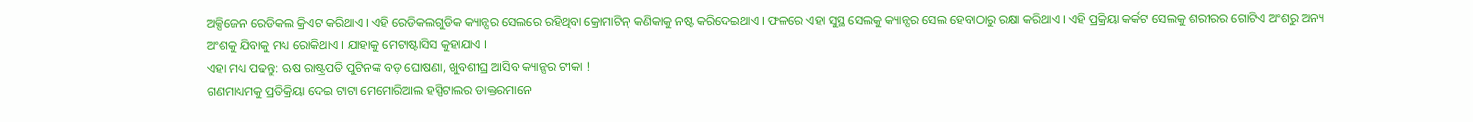ଅକ୍ସିଜେନ ରେଡିକଲ କ୍ରିଏଟ କରିଥାଏ । ଏହି ରେଡିକଲଗୁଡିକ କ୍ୟାନ୍ସର ସେଲରେ ରହିଥିବା କ୍ରୋମାଟିନ୍ କଣିକାକୁ ନଷ୍ଟ କରିଦେଇଥାଏ । ଫଳରେ ଏହା ସୁସ୍ଥ ସେଲକୁ କ୍ୟାନ୍ସର ସେଲ ହେବାଠାରୁ ରକ୍ଷା କରିଥାଏ । ଏହି ପ୍ରକ୍ରିୟା କର୍କଟ ସେଲକୁ ଶରୀରର ଗୋଟିଏ ଅଂଶରୁ ଅନ୍ୟ ଅଂଶକୁ ଯିବାକୁ ମଧ୍ୟ ରୋକିଥାଏ । ଯାହାକୁ ମେଟାଷ୍ଟାସିସ କୁହାଯାଏ ।
ଏହା ମଧ୍ୟ ପଢନ୍ତୁ: ଋଷ ରାଷ୍ଟ୍ରପତି ପୁଟିନଙ୍କ ବଡ଼ ଘୋଷଣା, ଖୁବଶୀଘ୍ର ଆସିବ କ୍ୟାନ୍ସର ଟୀକା !
ଗଣମାଧ୍ୟମକୁ ପ୍ରତିକ୍ରିୟା ଦେଇ ଟାଟା ମେମୋରିଆଲ ହସ୍ପିଟାଲର ଡାକ୍ତରମାନେ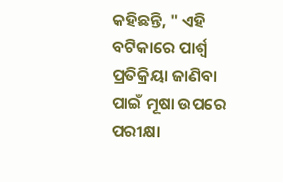କହିଛନ୍ତି, " ଏହି ବଟିକାରେ ପାର୍ଶ୍ବ ପ୍ରତିକ୍ରିୟା ଜାଣିବା ପାଇଁ ମୂଷା ଉପରେ ପରୀକ୍ଷା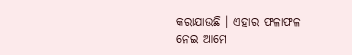କରାଯାଉଛି । ଏହାର ଫଳାଫଳ ନେଇ ଆମେ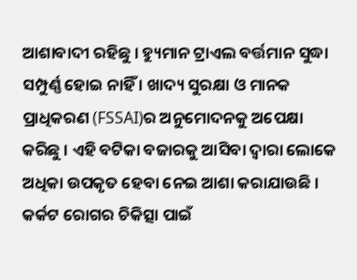ଆଶାବାଦୀ ରହିଛୁ । ହ୍ୟୁମାନ ଟ୍ରାଏଲ ବର୍ତ୍ତମାନ ସୁଦ୍ଧା ସମ୍ପୁର୍ଣ୍ଣ ହୋଇ ନାହିଁ । ଖାଦ୍ୟ ସୁରକ୍ଷା ଓ ମାନକ ପ୍ରାଧିକରଣ (FSSAI)ର ଅନୁମୋଦନକୁ ଅପେକ୍ଷା କରିଛୁ । ଏହି ବଟିକା ବଜାରକୁ ଆସିବା ଦ୍ବାରା ଲୋକେ ଅଧିକା ଉପକୃତ ହେବା ନେଇ ଆଶା କରାଯାଉଛି । କର୍କଟ ରୋଗର ଚିକିତ୍ସା ପାଇଁ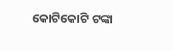କୋଟିକୋଟି ଟଙ୍କା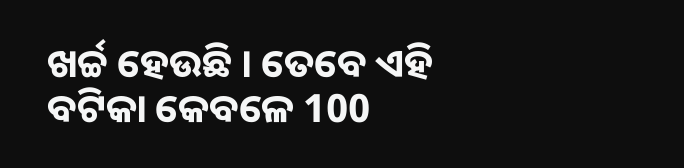ଖର୍ଚ୍ଚ ହେଉଛି । ତେବେ ଏହି ବଟିକା କେବଳେ 100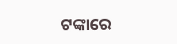ଟଙ୍କାରେ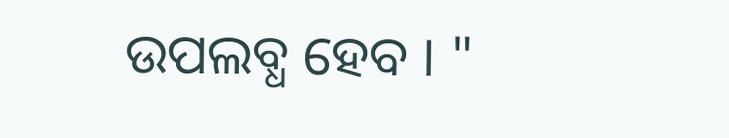ଉପଲବ୍ଧ ହେବ । "